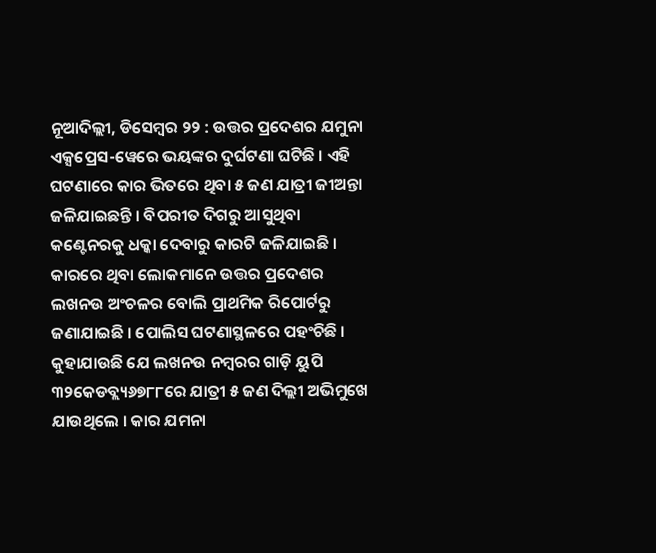ନୂଆଦିଲ୍ଲୀ, ଡିସେମ୍ବର ୨୨ : ଉତ୍ତର ପ୍ରଦେଶର ଯମୁନା ଏକ୍ସପ୍ରେସ-ୱେରେ ଭୟଙ୍କର ଦୁର୍ଘଟଣା ଘଟିଛି । ଏହି ଘଟଣାରେ କାର ଭିତରେ ଥିବା ୫ ଜଣ ଯାତ୍ରୀ ଜୀଅନ୍ତା ଜଳିଯାଇଛନ୍ତି । ବିପରୀତ ଦିଗରୁ ଆସୁଥିବା କଣ୍ଟେନରକୁ ଧକ୍କା ଦେବାରୁ କାରଟି ଜଳିଯାଇଛି । କାରରେ ଥିବା ଲୋକମାନେ ଉତ୍ତର ପ୍ରଦେଶର ଲଖନଉ ଅଂଚଳର ବୋଲି ପ୍ରାଥମିକ ରିପୋର୍ଟରୁ ଜଣାଯାଇଛି । ପୋଲିସ ଘଟଣାସ୍ଥଳରେ ପହଂଚିଛି ।
କୁହାଯାଉଛି ଯେ ଲଖନଉ ନମ୍ବରର ଗାଡ଼ି ୟୁପି ୩୨କେଡବ୍ଲ୍ୟ୬୭୮୮ରେ ଯାତ୍ରୀ ୫ ଜଣ ଦିଲ୍ଲୀ ଅଭିମୁଖେ ଯାଉଥିଲେ । କାର ଯମନା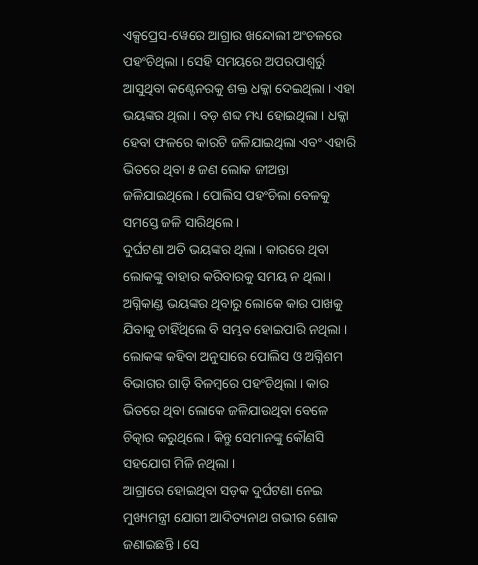ଏକ୍ସପ୍ରେସ-ୱେରେ ଆଗ୍ରାର ଖନ୍ଦୋଲୀ ଅଂଚଳରେ ପହଂଚିଥିଲା । ସେହି ସମୟରେ ଅପରପାଶ୍ୱର୍ରୁ ଆସୁଥିବା କଣ୍ଟେନରକୁ ଶକ୍ତ ଧକ୍କା ଦେଇଥିଲା । ଏହା ଭୟଙ୍କର ଥିଲା । ବଡ଼ ଶବ୍ଦ ମଧ୍ୟ ହୋଇଥିଲା । ଧକ୍କା ହେବା ଫଳରେ କାରଟି ଜଳିଯାଇଥିଲା ଏବଂ ଏହାରି ଭିତରେ ଥିବା ୫ ଜଣ ଲୋକ ଜୀଅନ୍ତା ଜଳିଯାଇଥିଲେ । ପୋଲିସ ପହଂଚିଲା ବେଳକୁ ସମସ୍ତେ ଜଳି ସାରିଥିଲେ ।
ଦୁର୍ଘଟଣା ଅତି ଭୟଙ୍କର ଥିଲା । କାରରେ ଥିବା ଲୋକଙ୍କୁ ବାହାର କରିବାରକୁ ସମୟ ନ ଥିଲା । ଅଗ୍ନିକାଣ୍ଡ ଭୟଙ୍କର ଥିବାରୁ ଲୋକେ କାର ପାଖକୁ ଯିବାକୁ ଚାହିଁଥିଲେ ବି ସମ୍ଭବ ହୋଇପାରି ନଥିଲା । ଲୋକଙ୍କ କହିବା ଅନୁସାରେ ପୋଲିସ ଓ ଅଗ୍ନିଶମ ବିଭାଗର ଗାଡ଼ି ବିଳମ୍ବରେ ପହଂଚିଥିଲା । କାର ଭିତରେ ଥିବା ଲୋକେ ଜଳିଯାଉଥିବା ବେଳେ ଚିତ୍କାର କରୁଥିଲେ । କିନ୍ତୁ ସେମାନଙ୍କୁ କୌଣସି ସହଯୋଗ ମିଳି ନଥିଲା ।
ଆଗ୍ରାରେ ହୋଇଥିବା ସଡ଼କ ଦୁର୍ଘଟଣା ନେଇ ମୁଖ୍ୟମନ୍ତ୍ରୀ ଯୋଗୀ ଆଦିତ୍ୟନାଥ ଗଭୀର ଶୋକ ଜଣାଇଛନ୍ତି । ସେ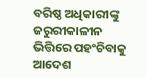ବରିଷ୍ଠ ଅଧିକାରୀଙ୍କୁ ଜରୁରୀକାଳୀନ ଭିତ୍ତିରେ ପହଂଚିବାକୁ ଆଦେଶ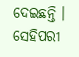ଦେଇଛନ୍ତି । ସେହିପରୀ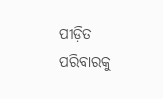ପୀଡ଼ିତ ପରିବାରକୁ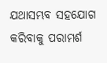ଯଥାସମ୍ଭବ ସହଯୋଗ କରିବାକୁ ପରାମର୍ଶ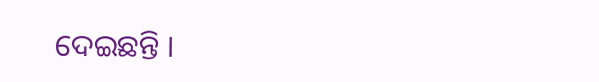ଦେଇଛନ୍ତି ।